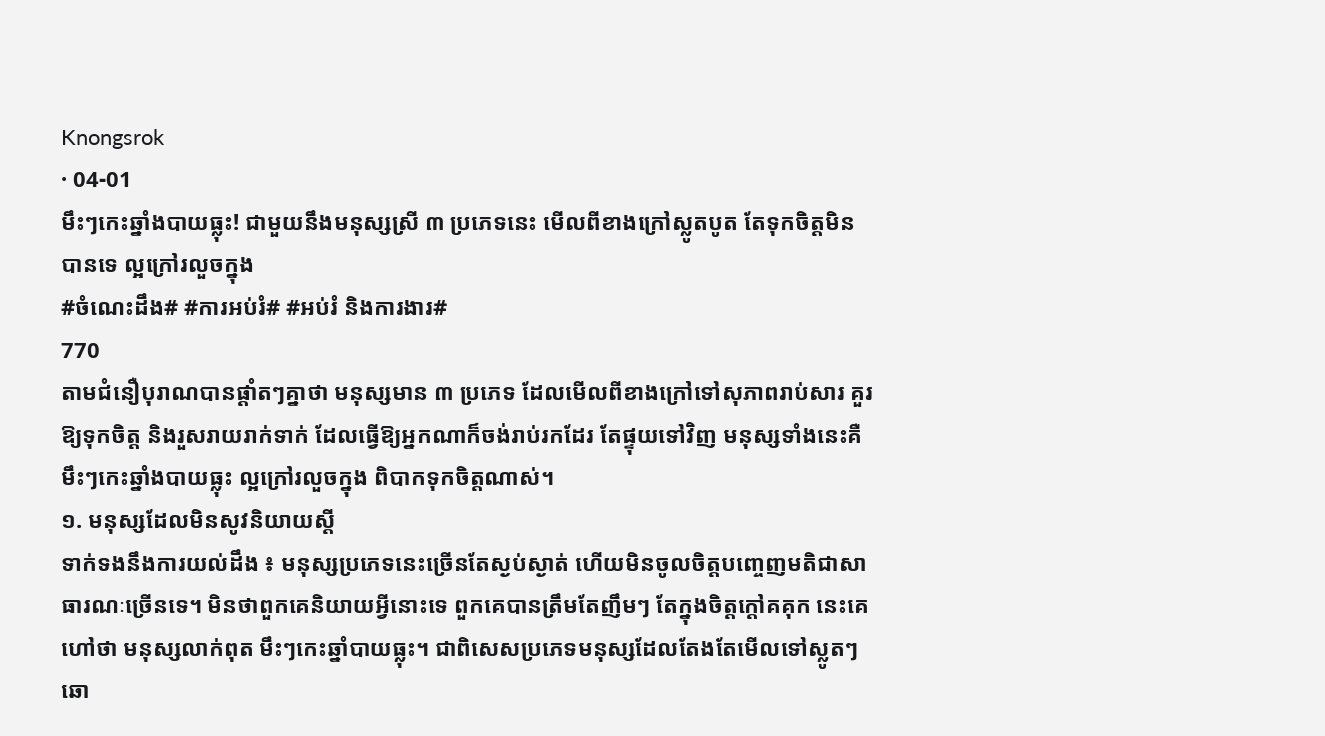Knongsrok
· 04-01
មឹះៗកេះឆ្នាំងបាយធ្លុះ! ជាមួយនឹងមនុស្សស្រី ៣ ប្រភេទនេះ មើលពីខាងក្រៅស្លូតបូត តែទុកចិត្តមិនបានទេ ល្អក្រៅរលួចក្នុង
#ចំណេះដឹង# #ការអប់រំ# #អប់រំ និងការងារ#
770
តាមជំនឿបុរាណបានផ្ដាំតៗគ្នាថា មនុស្សមាន ៣ ប្រភេទ ដែលមើលពីខាងក្រៅទៅសុភាពរាប់សារ គួរឱ្យទុកចិត្ត និងរួសរាយរាក់ទាក់ ដែលធ្វើឱ្យអ្នកណាក៏ចង់រាប់រកដែរ តែផ្ទុយទៅវិញ មនុស្សទាំងនេះគឺ មឹះៗកេះឆ្នាំងបាយធ្លុះ ល្អក្រៅរលួចក្នុង ពិបាកទុកចិត្តណាស់។
១. មនុស្សដែលមិនសូវនិយាយស្ដី
ទាក់ទងនឹងការយល់ដឹង ៖ មនុស្សប្រភេទនេះច្រើនតែស្ងប់ស្ងាត់ ហើយមិនចូលចិត្តបញ្ចេញមតិជាសាធារណៈច្រើនទេ។ មិនថាពួកគេនិយាយអ្វីនោះទេ ពួកគេបានត្រឹមតែញឹមៗ តែក្នុងចិត្តក្ដៅគគុក នេះគេហៅថា មនុស្សលាក់ពុត មឹះៗកេះឆ្នាំបាយធ្លុះ។ ជាពិសេសប្រភេទមនុស្សដែលតែងតែមើលទៅស្លូតៗ ឆោ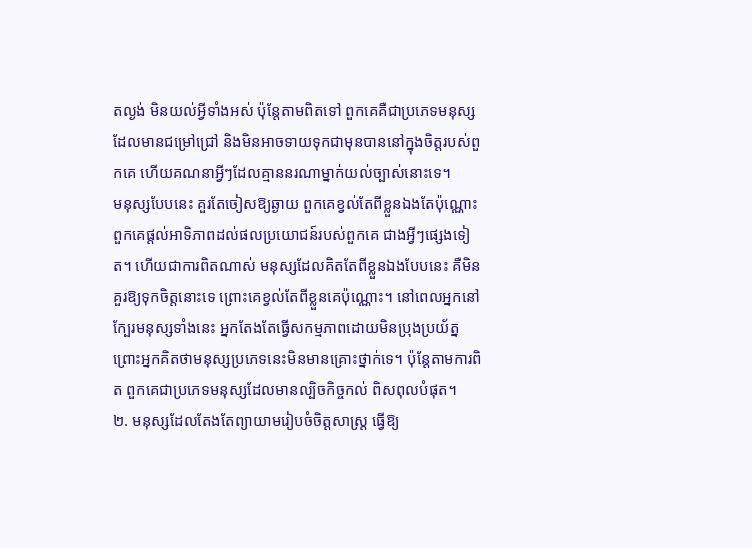តល្ងង់ មិនយល់អ្វីទាំងអស់ ប៉ុន្តែតាមពិតទៅ ពួកគេគឺជាប្រភេទមនុស្សដែលមានជម្រៅជ្រៅ និងមិនអាចទាយទុកជាមុនបាននៅក្នុងចិត្តរបស់ពួកគេ ហើយគណនាអ្វីៗដែលគ្មាននរណាម្នាក់យល់ច្បាស់នោះទេ។
មនុស្សបែបនេះ គួរតែចៀសឱ្យឆ្ងាយ ពួកគេខ្វល់តែពីខ្លួនឯងតែប៉ុណ្ណោះ ពួកគេផ្តល់អាទិភាពដល់ផលប្រយោជន៍របស់ពួកគេ ជាងអ្វីៗផ្សេងទៀត។ ហើយជាការពិតណាស់ មនុស្សដែលគិតតែពីខ្លួនឯងបែបនេះ គឺមិនគួរឱ្យទុកចិត្តនោះទេ ព្រោះគេខ្វល់តែពីខ្លួនគេប៉ុណ្ណោះ។ នៅពេលអ្នកនៅក្បែរមនុស្សទាំងនេះ អ្នកតែងតែធ្វើសកម្មភាពដោយមិនប្រុងប្រយ័ត្ន ព្រោះអ្នកគិតថាមនុស្សប្រភេទនេះមិនមានគ្រោះថ្នាក់ទេ។ ប៉ុន្តែតាមការពិត ពួកគេជាប្រភេទមនុស្សដែលមានល្បិចកិច្ចកល់ ពិសពុលបំផុត។
២. មនុស្សដែលតែងតែព្យាយាមរៀបចំចិត្តសាស្ត្រ ធ្វើឱ្យ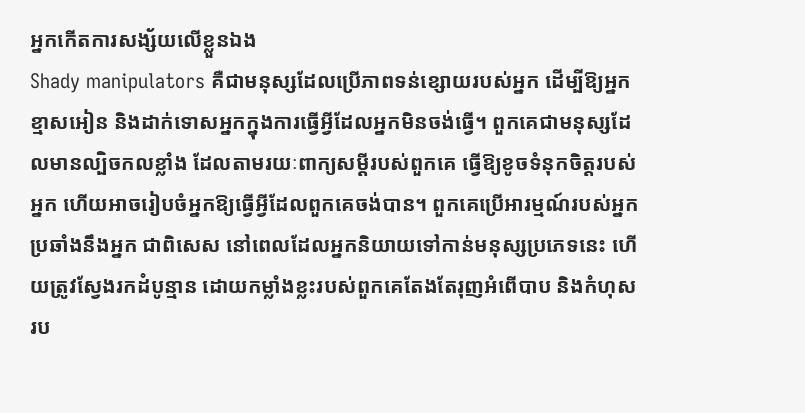អ្នកកើតការសង្ស័យលើខ្លួនឯង
Shady manipulators គឺជាមនុស្សដែលប្រើភាពទន់ខ្សោយរបស់អ្នក ដើម្បីឱ្យអ្នកខ្មាសអៀន និងដាក់ទោសអ្នកក្នុងការធ្វើអ្វីដែលអ្នកមិនចង់ធ្វើ។ ពួកគេជាមនុស្សដែលមានល្បិចកលខ្លាំង ដែលតាមរយៈពាក្យសម្ដីរបស់ពួកគេ ធ្វើឱ្យខូចទំនុកចិត្តរបស់អ្នក ហើយអាចរៀបចំអ្នកឱ្យធ្វើអ្វីដែលពួកគេចង់បាន។ ពួកគេប្រើអារម្មណ៍របស់អ្នកប្រឆាំងនឹងអ្នក ជាពិសេស នៅពេលដែលអ្នកនិយាយទៅកាន់មនុស្សប្រភេទនេះ ហើយត្រូវស្វែងរកដំបូន្មាន ដោយកម្លាំងខ្លះរបស់ពួកគេតែងតែរុញអំពើបាប និងកំហុសរប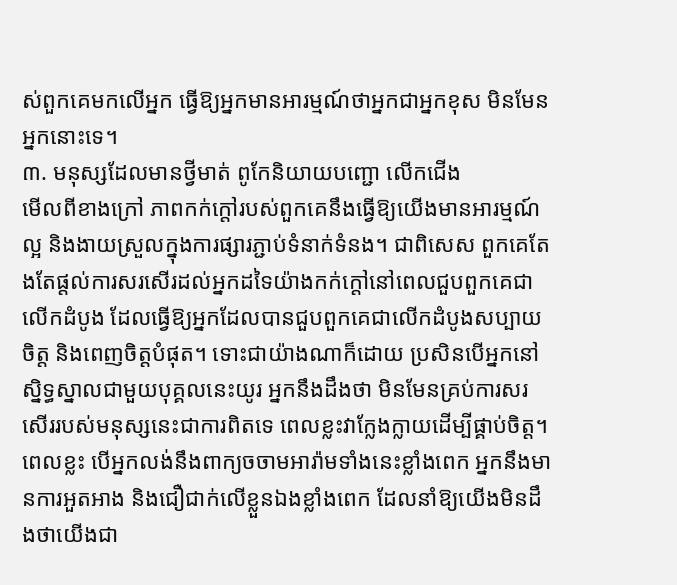ស់ពួកគេមកលើអ្នក ធ្វើឱ្យអ្នកមានអារម្មណ៍ថាអ្នកជាអ្នកខុស មិនមែនអ្នកនោះទេ។
៣. មនុស្សដែលមានថ្វីមាត់ ពូកែនិយាយបញ្ជោ លើកជើង
មើលពីខាងក្រៅ ភាពកក់ក្តៅរបស់ពួកគេនឹងធ្វើឱ្យយើងមានអារម្មណ៍ល្អ និងងាយស្រួលក្នុងការផ្សារភ្ជាប់ទំនាក់ទំនង។ ជាពិសេស ពួកគេតែងតែផ្តល់ការសរសើរដល់អ្នកដទៃយ៉ាងកក់ក្តៅនៅពេលជួបពួកគេជាលើកដំបូង ដែលធ្វើឱ្យអ្នកដែលបានជួបពួកគេជាលើកដំបូងសប្បាយចិត្ត និងពេញចិត្តបំផុត។ ទោះជាយ៉ាងណាក៏ដោយ ប្រសិនបើអ្នកនៅស្និទ្ធស្នាលជាមួយបុគ្គលនេះយូរ អ្នកនឹងដឹងថា មិនមែនគ្រប់ការសរសើររបស់មនុស្សនេះជាការពិតទេ ពេលខ្លះវាក្លែងក្លាយដើម្បីផ្គាប់ចិត្ត។
ពេលខ្លះ បើអ្នកលង់នឹងពាក្យចចាមអារ៉ាមទាំងនេះខ្លាំងពេក អ្នកនឹងមានការអួតអាង និងជឿជាក់លើខ្លួនឯងខ្លាំងពេក ដែលនាំឱ្យយើងមិនដឹងថាយើងជា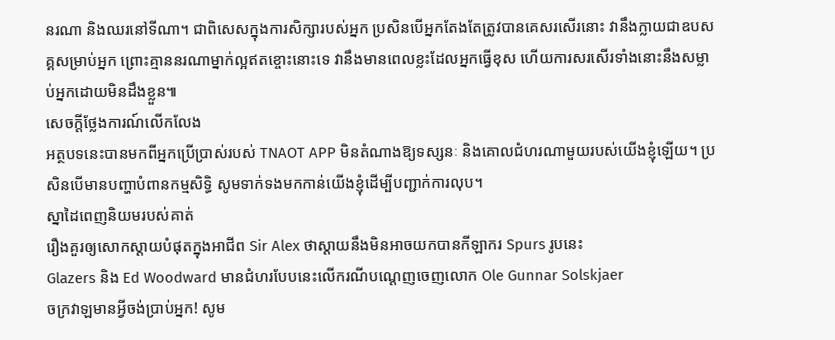នរណា និងឈរនៅទីណា។ ជាពិសេសក្នុងការសិក្សារបស់អ្នក ប្រសិនបើអ្នកតែងតែត្រូវបានគេសរសើរនោះ វានឹងក្លាយជាឧបសគ្គសម្រាប់អ្នក ព្រោះគ្មាននរណាម្នាក់ល្អឥតខ្ចោះនោះទេ វានឹងមានពេលខ្លះដែលអ្នកធ្វើខុស ហើយការសរសើរទាំងនោះនឹងសម្លាប់អ្នកដោយមិនដឹងខ្លួន៕
សេចក្តីថ្លែងការណ៍លើកលែង
អត្ថបទនេះបានមកពីអ្នកប្រើប្រាស់របស់ TNAOT APP មិនតំណាងឱ្យទស្សនៈ និងគោលជំហរណាមួយរបស់យើងខ្ញុំឡើយ។ ប្រសិនបើមានបញ្ហាបំពានកម្មសិទ្ធិ សូមទាក់ទងមកកាន់យើងខ្ញុំដើម្បីបញ្ជាក់ការលុប។
ស្នាដៃពេញនិយមរបស់គាត់
រឿងគួរឲ្យសោកស្ដាយបំផុតក្នុងអាជីព Sir Alex ថាស្តាយនឹងមិនអាចយកបានកីឡាករ Spurs រូបនេះ
Glazers និង Ed Woodward មានជំហរបែបនេះលើករណីបណ្ដេញចេញលោក Ole Gunnar Solskjaer
ចក្រវាឡមានអ្វីចង់ប្រាប់អ្នក! សូម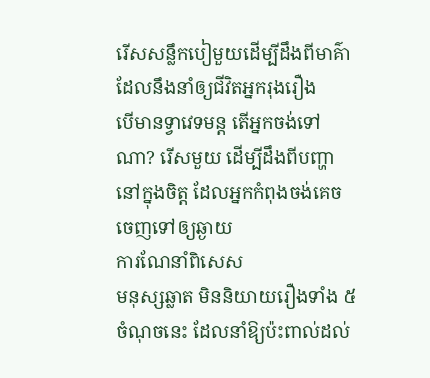រើសសន្លឹកបៀមួយដើម្បីដឹងពីមាគ៌ា ដែលនឹងនាំឲ្យជីវិតអ្នករុងរឿង
បើមានទ្វាវេទមន្ត តើអ្នកចង់ទៅណា? រើសមួយ ដើម្បីដឹងពីបញ្ហានៅក្នុងចិត្ត ដែលអ្នកកំពុងចង់គេចចេញទៅឲ្យឆ្ងាយ
ការណែនាំពិសេស
មនុស្សឆ្លាត មិននិយាយរឿងទាំង ៥ ចំណុចនេះ ដែលនាំឱ្យប៉ះពាល់ដល់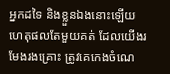អ្នកដទៃ និងខ្លួនឯងនោះឡើយ
ហេតុផលតែមួយគត់ ដែលយើងរមែងរងគ្រោះ ត្រូវគេកេងចំណេ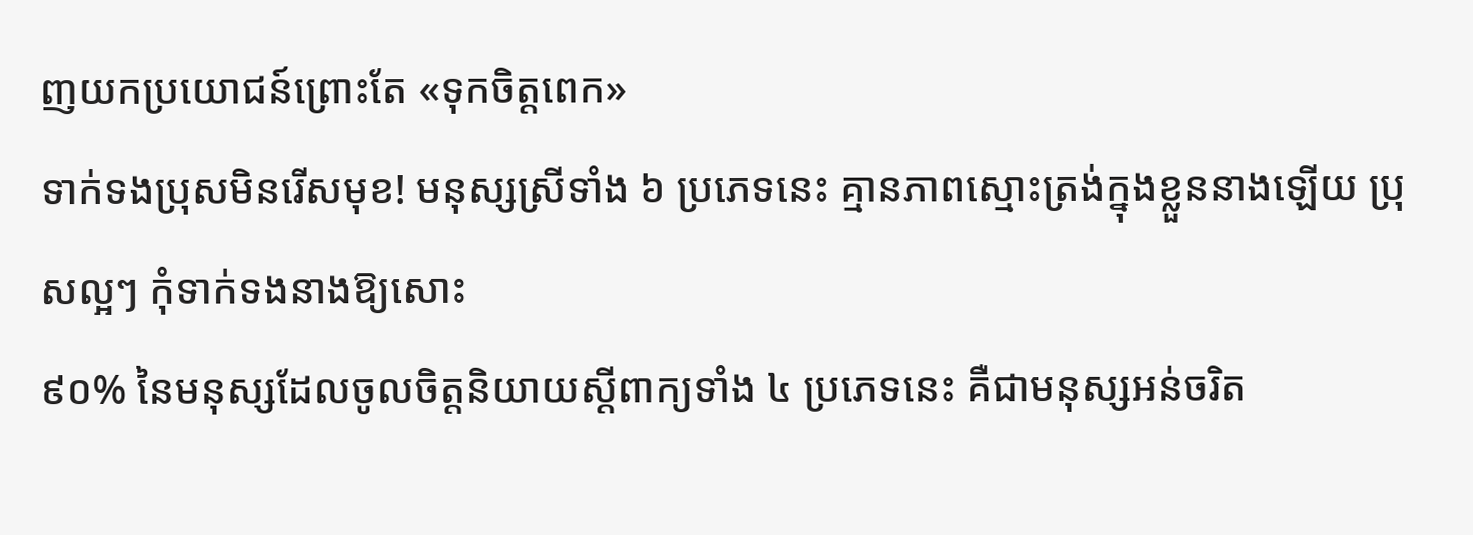ញយកប្រយោជន៍ព្រោះតែ «ទុកចិត្តពេក»
ទាក់ទងប្រុសមិនរើសមុខ! មនុស្សស្រីទាំង ៦ ប្រភេទនេះ គ្មានភាពស្មោះត្រង់ក្នុងខ្លួននាងឡើយ ប្រុសល្អៗ កុំទាក់ទងនាងឱ្យសោះ
៩០% នៃមនុស្សដែលចូលចិត្តនិយាយស្ដីពាក្យទាំង ៤ ប្រភេទនេះ គឺជាមនុស្សអន់ចរិត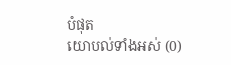បំផុត
យោបល់ទាំងអស់ (0)